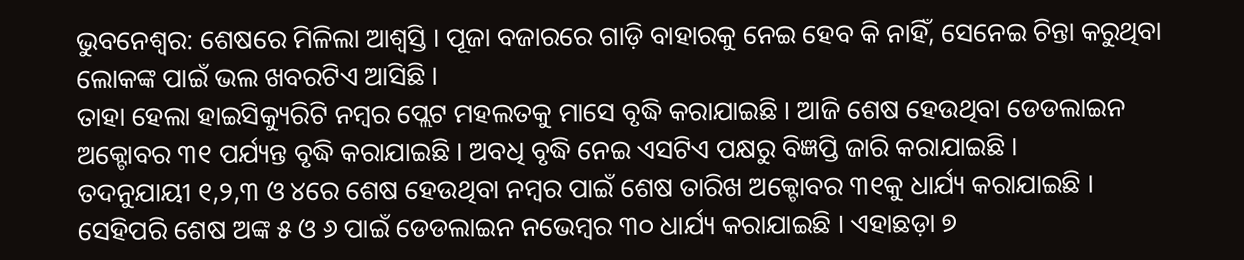ଭୁବନେଶ୍ୱର: ଶେଷରେ ମିଳିଲା ଆଶ୍ୱସ୍ତି । ପୂଜା ବଜାରରେ ଗାଡ଼ି ବାହାରକୁ ନେଇ ହେବ କି ନାହିଁ, ସେନେଇ ଚିନ୍ତା କରୁଥିବା ଲୋକଙ୍କ ପାଇଁ ଭଲ ଖବରଟିଏ ଆସିଛି ।
ତାହା ହେଲା ହାଇସିକ୍ୟୁରିଟି ନମ୍ବର ପ୍ଲେଟ ମହଲତକୁ ମାସେ ବୃଦ୍ଧି କରାଯାଇଛି । ଆଜି ଶେଷ ହେଉଥିବା ଡେଡଲାଇନ ଅକ୍ଟୋବର ୩୧ ପର୍ଯ୍ୟନ୍ତ ବୃଦ୍ଧି କରାଯାଇଛି । ଅବଧି ବୃଦ୍ଧି ନେଇ ଏସଟିଏ ପକ୍ଷରୁ ବିଜ୍ଞପ୍ତି ଜାରି କରାଯାଇଛି ।
ତଦନୁଯାୟୀ ୧,୨,୩ ଓ ୪ରେ ଶେଷ ହେଉଥିବା ନମ୍ବର ପାଇଁ ଶେଷ ତାରିଖ ଅକ୍ଟୋବର ୩୧କୁ ଧାର୍ଯ୍ୟ କରାଯାଇଛି ।
ସେହିପରି ଶେଷ ଅଙ୍କ ୫ ଓ ୬ ପାଇଁ ଡେଡଲାଇନ ନଭେମ୍ବର ୩୦ ଧାର୍ଯ୍ୟ କରାଯାଇଛି । ଏହାଛଡ଼ା ୭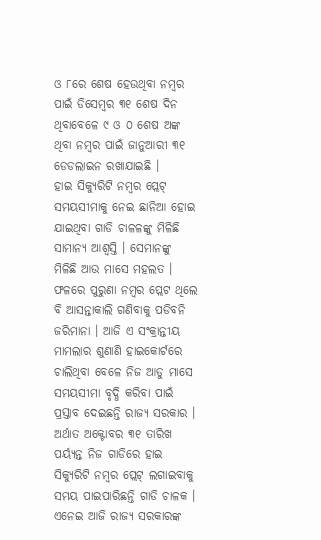ଓ ୮ରେ ଶେଷ ହେଉଥିବା ନମ୍ବର ପାଇଁ ଡିସେମ୍ବର ୩୧ ଶେଷ ଦିନ ଥିବାବେଳେ ୯ ଓ ୦ ଶେଷ ଅଙ୍କ ଥିବା ନମ୍ବର ପାଇଁ ଜାନୁଆରୀ ୩୧ ଡେଡଲାଇନ ରଖାଯାଇଛି ।
ହାଇ ସିକ୍ୟୁରିଟି ନମ୍ବର ପ୍ଲେଟ୍ ସମୟସୀମାକୁ ନେଇ ଛାନିଆ ହୋଇ ଯାଇଥିବା ଗାଡି ଚାଳଳଙ୍କୁ ମିଳିଛି ସାମାନ୍ୟ ଆଶ୍ୱସ୍ତି । ସେମାନଙ୍କୁ ମିଳିଛି ଆଉ ମାସେ ମହଲତ । ଫଳରେ ପୁରୁଣା ନମ୍ବର ପ୍ଲେଟ ଥିଲେ ବି ଆସନ୍ତାକାଲି ଗଣିବାକୁ ପଡିବନି ଜରିମାନା । ଆଜି ଏ ସଂକ୍ରାନ୍ତୀୟ ମାମଲାର ଶୁଣାଣି ହାଇକୋର୍ଟରେ ଚାଲିଥିବା ବେଳେ ନିଜ ଆଡୁ ମାସେ ସମୟସୀମା ବୃଦ୍ଧି କରିବା ପାଇଁ ପ୍ରସ୍ତାବ ଦେଇଛନ୍ତି ରାଜ୍ୟ ସରକାର । ଅର୍ଥାତ ଅକ୍ଟୋବର ୩୧ ତାରିଖ ପର୍ୟ୍ୟନ୍ତ ନିଜ ଗାଡିରେ ହାଇ ସିକ୍ୟୁରିଟି ନମ୍ବର ପ୍ଲେଟ୍ ଲଗାଇବାକୁ ସମୟ ପାଇପାରିଛନ୍ତି ଗାଡି ଚାଳକ । ଏନେଇ ଆଜି ରାଜ୍ୟ ସରକାରଙ୍କ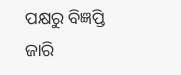ପକ୍ଷରୁ ବିଜ୍ଞପ୍ତି ଜାରି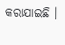କରାଯାଇଛି ।